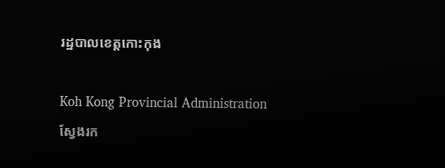រដ្ឋបាលខេត្តកោះកុង

Koh Kong Provincial Administration
ស្វែងរក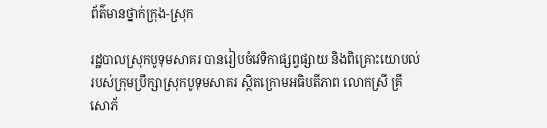ព័ត៌មានថ្នាក់ក្រុង-ស្រុក

រដ្ឋបាលស្រុកបូទុមសាគរ បានរៀបចំវេទិកាផ្សព្វផ្សាយ និងពិគ្រោះយោបល់របស់ក្រុមប្រឹក្សាស្រុកបូទុមសាគរ ស្ថិតក្រោមអធិបតីភាព លោកស្រី គ្រី សោភ័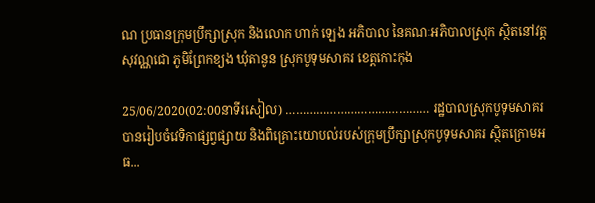ណ ប្រធានក្រុមប្រឹក្សាស្រុក និងលោក ហាក់ ឡេង អភិបាល នៃគណៈអភិបាលស្រុក ស្ថិតនៅវត្តសុវណ្ណជោ ភូមិព្រែកខ្យង ឃុំតានូន ស្រុកបូទុមសាគរ ខេត្តកោះកុង

25/06/2020(02:00នាទីរសៀល) …………………………………… រដ្ឋបាលស្រុកបូទុមសាគរ បានរៀបចំវេទិកាផ្សព្វផ្សាយ និងពិគ្រោះយោបល់របស់ក្រុមប្រឹក្សាស្រុកបូទុមសាគរ ស្ថិតក្រោមអធ...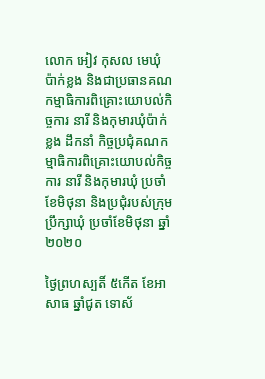លោក អៀវ កុសល មេឃុំប៉ាក់ខ្លង និងជាប្រធានគណកម្មាធិការពិគ្រោះយោបល់កិច្ចការ នារី និងកុមារឃុំប៉ាក់ខ្លង ដឹកនាំ កិច្ចប្រជុំគណកម្មាធិការពិគ្រោះយោបល់កិច្ចការ នារី និងកុមារឃុំ ប្រចាំខែមិថុនា និងប្រជុំរបស់ក្រុមប្រឹក្សាឃុំ ប្រចាំខែមិថុនា ឆ្នាំ២០២០

ថ្ងៃព្រហស្បតិ៍ ៥កើត ខែអាសាធ ឆ្នាំជូត ទោស័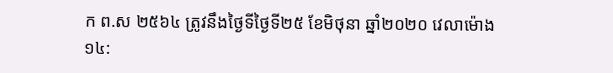ក ព.ស ២៥៦៤ ត្រូវនឹងថ្ងៃទីថ្ងៃទី២៥ ខែមិថុនា ឆ្នាំ២០២០ វេលាម៉ោង ១៤: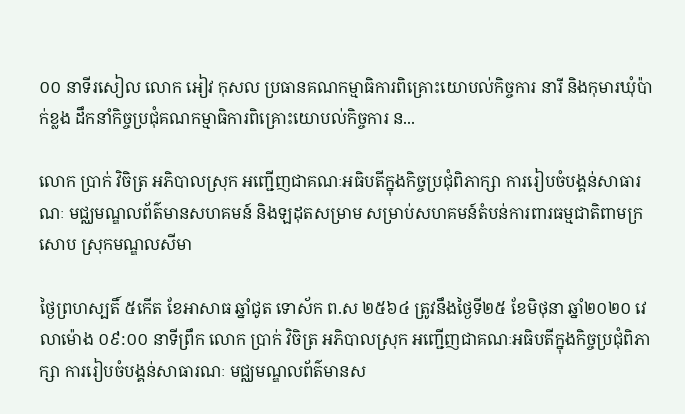០០ នាទីរសៀល លោក អៀវ កុសល ប្រធានគណកម្មាធិការពិគ្រោះយោបល់កិច្ចការ នារី និងកុមារឃុំប៉ាក់ខ្លង ដឹកនាំកិច្ចប្រជុំគណកម្មាធិការពិគ្រោះយោបល់កិច្ចការ ន...

លោក ប្រាក់ វិចិត្រ អភិបាលស្រុក អញ្ជើញជាគណៈអធិបតីក្នុងកិច្ចប្រជុំពិភាក្សា ការរៀបចំបង្គន់សាធារណៈ មជ្ឈមណ្ឌលព័ត៌មានសហគមន៍ និងឡដុតសម្រាម សម្រាប់សហគមន៍តំបន់ការពារធម្មជាតិពាមក្រសោប ស្រុកមណ្ឌលសីមា

ថ្ងៃព្រហស្បតិ៍ ៥កើត ខែអាសាធ ឆ្នាំជូត ទោស័ក ព.ស ២៥៦៤ ត្រូវនឹងថ្ងៃទី២៥ ខែមិថុនា ឆ្នាំ២០២០ វេលាម៉ោង ០៩:០០ នាទីព្រឹក លោក ប្រាក់ វិចិត្រ អភិបាលស្រុក អញ្ជើញជាគណៈអធិបតីក្នុងកិច្ចប្រជុំពិភាក្សា ការរៀបចំបង្គន់សាធារណៈ មជ្ឈមណ្ឌលព័ត៌មានស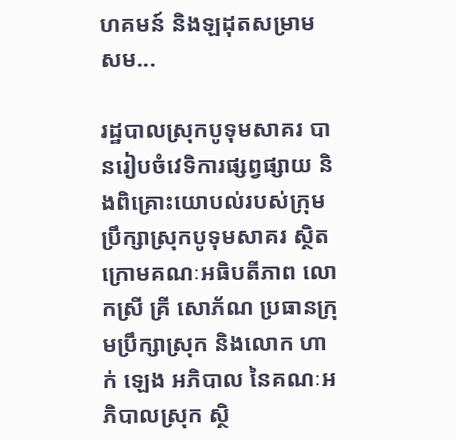ហគមន៍ និងឡដុតសម្រាម សម...

រដ្ឋបាលស្រុកបូទុមសាគរ បានរៀបចំវេទិការផ្សព្វផ្សាយ និងពិគ្រោះយោបល់របស់ក្រុមប្រឹក្សាស្រុកបូទុមសាគរ ស្ថិតក្រោមគណៈអធិបតីភាព លោកស្រី គ្រី សោភ័ណ ប្រធានក្រុមប្រឹក្សាស្រុក និងលោក ហាក់ ឡេង អភិបាល នៃគណៈអភិបាលស្រុក ស្ថិ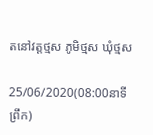តនៅវត្តថ្មស ភូមិថ្មស ឃុំថ្មស

25/06/2020(08:00នាទីព្រឹក)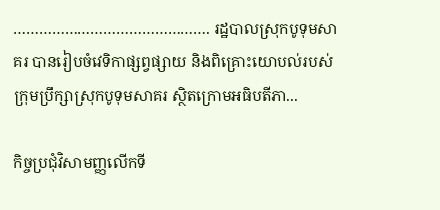………………………………………. រដ្ឋបាលស្រុកបូទុមសាគរ បានរៀបចំវេទិកាផ្សព្វផ្សាយ និងពិគ្រោះយោបល់របស់ក្រុមប្រឹក្សាស្រុកបូទុមសាគរ ស្ថិតក្រោមអធិបតីភា...

កិច្ចប្រជុំវិសាមញ្ញលើកទី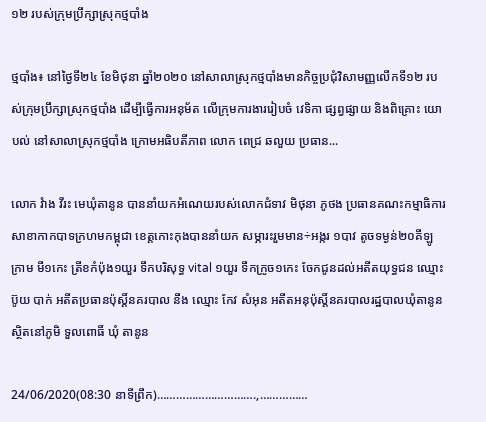១២ របស់ក្រុមប្រឹក្សាស្រុកថ្មបាំង

ថ្មបាំង៖ នៅថ្ងៃទី២៤ ខែមិថុនា ឆ្នាំ២០២០ នៅសាលាស្រុកថ្មបាំងមានកិច្ចប្រជុំវិសាមញ្ញលើកទី១២ របស់ក្រុមប្រឹក្សាស្រុកថ្មបាំង ដើម្បីធ្វើការអនុម័ត លើក្រុមការងាររៀបចំ វេទិកា ផ្សព្វផ្សាយ និងពិគ្រោះ យោបល់ នៅសាលាស្រុកថ្មបាំង ក្រោមអធិបតីភាព លោក ពេជ្រ ឆលួយ ប្រធាន...

លោក វំាង វីរះ មេឃុំតានូន បាននាំយកអំណេយរបស់លោកជំទាវ មិថុនា ភូថង ប្រធានគណះកម្មាធិការសាខាកាកបាទក្រហមកម្ពុជា ខេត្តកោះកុងបាននាំយក សម្ភារះរួមមាន÷អង្ករ ១បាវ តូចទម្ងន់២០គីឡូក្រាម មី១កេះ ត្រីខកំប៉ុង១យួរ ទឹកបរិសុទ្ធ vital ១យួរ ទឹកក្រូច១កេះ ចែកជូនដល់អតីតយុទ្ធជន ឈ្មោះ ប៊ូយ បាក់ អតីតប្រធានប៉ុស្តិ៍នគរបាល នឹង ឈ្មោះ កែវ សំអុន អតីតអនុប៉ុស្តិ៍នគរបាលរដ្ឋបាលឃុំតានូន ស្ថិតនៅភូមិ ទួលពោធិ៍ ឃុំ តានូន

24/06/2020(08:30 នាទីព្រឹក)………………………….,……………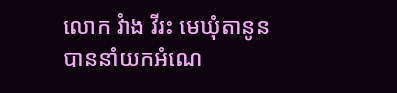លោក វំាង វីរះ មេឃុំតានូន បាននាំយកអំណេ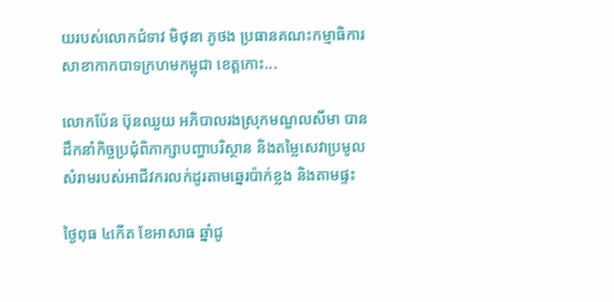យរបស់លោកជំទាវ មិថុនា ភូថង ប្រធានគណះកម្មាធិការសាខាកាកបាទក្រហមកម្ពុជា ខេត្តកោះ...

លោកប៉ែន ប៊ុនឈួយ អភិបាលរងស្រុកមណ្ឌលសីមា បានដឹកនាំកិច្ចប្រជុំពិភាក្សាបញ្ហាបរិស្ថាន និងតម្លៃសេវាប្រមូលសំរាមរបស់អាជីវករលក់ដូរតាមឆ្នេរប៉ាក់ខ្លង និងតាមផ្ទះ

ថ្ងៃពុធ ៤កើត ខែអាសាធ ឆ្នាំជូ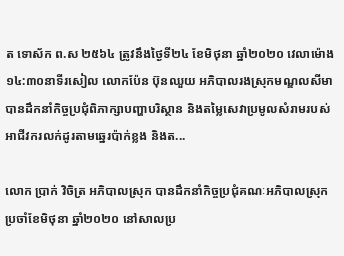ត ទោស័ក ព.ស ២៥៦៤ ត្រូវនឹងថ្ងៃទី២៤ ខែមិថុនា ឆ្នាំ២០២០ វេលាម៉ោង ១៤:៣០នាទីរសៀល លោកប៉ែន ប៊ុនឈួយ អភិបាលរងស្រុកមណ្ឌលសីមា បានដឹកនាំកិច្ចប្រជុំពិភាក្សាបញ្ហាបរិស្ថាន និងតម្លៃសេវាប្រមូលសំរាមរបស់អាជីវករលក់ដូរតាមឆ្នេរប៉ាក់ខ្លង និងត...

លោក ប្រាក់ វិចិត្រ អភិបាលស្រុក បានដឹកនាំកិច្ចប្រជុំគណៈអភិបាលស្រុកប្រចាំខែមិថុនា ឆ្នាំ២០២០ នៅសាលប្រ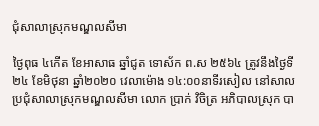ជុំសាលាស្រុកមណ្ឌលសីមា

ថ្ងៃពុធ ៤កើត ខែអាសាធ ឆ្នាំជូត ទោស័ក ព.ស ២៥៦៤ ត្រូវនឹងថ្ងៃទី២៤ ខែមិថុនា ឆ្នាំ២០២០ វេលាម៉ោង ១៤:០០នាទីរសៀល នៅសាលប្រជុំសាលាស្រុកមណ្ឌលសីមា លោក ប្រាក់ វិចិត្រ អភិបាលស្រុក បា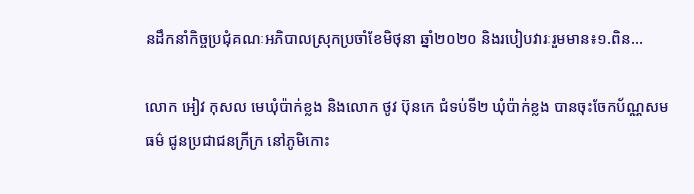នដឹកនាំកិច្ចប្រជុំគណៈអភិបាលស្រុកប្រចាំខែមិថុនា ឆ្នាំ២០២០ និងរបៀបវារៈរួមមាន៖១.ពិន...

លោក អៀវ កុសល មេឃុំប៉ាក់ខ្លង និងលោក ថូវ ប៊ុនកេ ជំទប់ទី២ ឃុំប៉ាក់ខ្លង បានចុះចែកប័ណ្ណសមធម៌ ជូនប្រជាជនក្រីក្រ នៅភូមិកោះ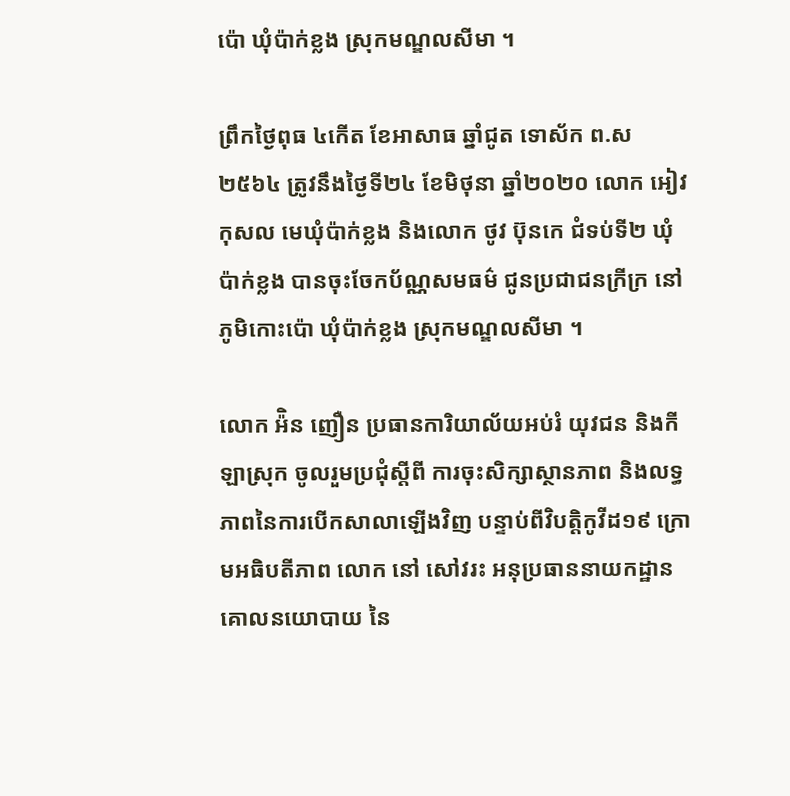ប៉ោ ឃុំប៉ាក់ខ្លង ស្រុកមណ្ឌលសីមា ។

ព្រឹកថ្ងៃពុធ ៤កើត ខែអាសាធ ឆ្នាំជូត ទោស័ក ព.ស ២៥៦៤ ត្រូវនឹងថ្ងៃទី២៤ ខែមិថុនា ឆ្នាំ២០២០ លោក អៀវ កុសល មេឃុំប៉ាក់ខ្លង និងលោក ថូវ ប៊ុនកេ ជំទប់ទី២ ឃុំប៉ាក់ខ្លង បានចុះចែកប័ណ្ណសមធម៌ ជូនប្រជាជនក្រីក្រ នៅភូមិកោះប៉ោ ឃុំប៉ាក់ខ្លង ស្រុកមណ្ឌលសីមា ។

លោក អ៉ិន ញឿន ប្រធានការិយាល័យអប់រំ យុវជន និងកីឡាស្រុក ចូលរួមប្រជុំស្តីពី ការចុះសិក្សាស្ថានភាព និងលទ្ធភាពនៃការបើកសាលាឡើងវិញ បន្ទាប់ពីវិបត្តិកូវីដ១៩ ក្រោមអធិបតីភាព លោក នៅ សៅវរះ អនុប្រធាននាយកដ្ឋានគោលនយោបាយ នៃ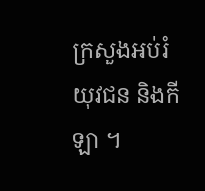ក្រសួងអប់រំ យុវជន និងកីឡា ។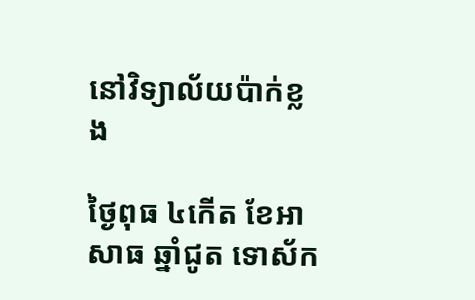នៅវិទ្យាល័យប៉ាក់ខ្លង

ថ្ងៃពុធ ៤កើត ខែអាសាធ ឆ្នាំជូត ទោស័ក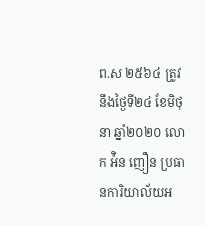ព.ស ២៥៦៤ ត្រូវនឹងថ្ងៃទី២៤ ខែមិថុនា ឆ្នាំ២០២០ លោក អ៉ិន ញឿន ប្រធានការិយាល័យអ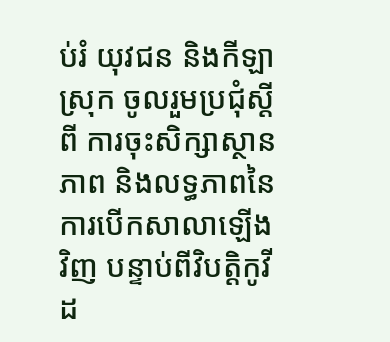ប់រំ យុវជន និងកីឡាស្រុក ចូលរួមប្រជុំស្តីពី ការចុះសិក្សាស្ថានភាព និងលទ្ធភាពនៃការបើកសាលាឡើងវិញ បន្ទាប់ពីវិបត្តិកូវីដ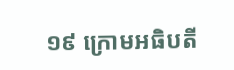១៩ ក្រោមអធិបតី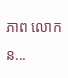ភាព លោក ន...